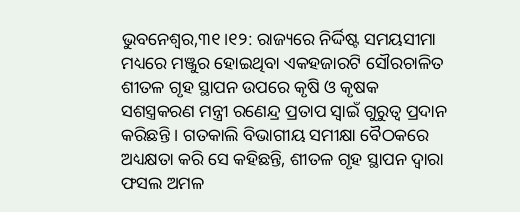ଭୁବନେଶ୍ୱର,୩୧।୧୨: ରାଜ୍ୟରେ ନିର୍ଦ୍ଦିଷ୍ଟ ସମୟସୀମା ମଧ୍ୟରେ ମଞ୍ଜୁର ହୋଇଥିବା ଏକହଜାରଟି ସୌରଚାଳିତ ଶୀତଳ ଗୃହ ସ୍ଥାପନ ଉପରେ କୃଷି ଓ କୃଷକ ସଶସ୍ତ୍ରକରଣ ମନ୍ତ୍ରୀ ରଣେନ୍ଦ୍ର ପ୍ରତାପ ସ୍ୱାଇଁ ଗୁରୁତ୍ୱ ପ୍ରଦାନ କରିଛନ୍ତି । ଗତକାଲି ବିଭାଗୀୟ ସମୀକ୍ଷା ବୈଠକରେ ଅଧ୍ୟକ୍ଷତା କରି ସେ କହିଛନ୍ତି, ଶୀତଳ ଗୃହ ସ୍ଥାପନ ଦ୍ୱାରା ଫସଲ ଅମଳ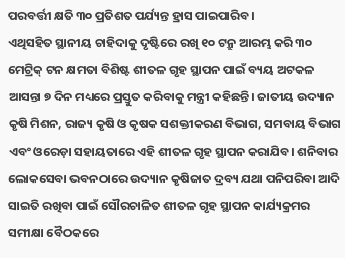ପରବର୍ତ୍ତୀ କ୍ଷତି ୩୦ ପ୍ରତିଶତ ପର୍ଯ୍ୟନ୍ତ ହ୍ରାସ ପାଇପାରିବ ।
ଏଥିସହିତ ସ୍ଥାନୀୟ ଚାହିଦାକୁ ଦୃଷ୍ଟିରେ ରଖି ୧୦ ଟନ୍ରୁ ଆରମ୍ଭ କରି ୩୦ ମେଟ୍ରିକ୍ ଟନ କ୍ଷମତା ବିଶିଷ୍ଟ ଶୀତଳ ଗୃହ ସ୍ଥାପନ ପାଇଁ ବ୍ୟୟ ଅଟକଳ ଆସନ୍ତା ୭ ଦିନ ମଧ୍ୟରେ ପ୍ରସ୍ତୁତ କରିବାକୁ ମନ୍ତ୍ରୀ କହିଛନ୍ତି। ଜାତୀୟ ଉଦ୍ୟାନ କୃଷି ମିଶନ, ରାଜ୍ୟ କୃଷି ଓ କୃଷକ ସଶକ୍ତୀକରଣ ବିଭାଗ, ସମବାୟ ବିଭାଗ ଏବଂ ଓରେଡ଼ା ସହାୟତାରେ ଏହି ଶୀତଳ ଗୃହ ସ୍ଥାପନ କରାଯିବ। ଶନିବାର ଲୋକସେବା ଭବନଠାରେ ଉଦ୍ୟାନ କୃଷିଜାତ ଦ୍ରବ୍ୟ ଯଥା ପନିପରିବା ଆଦି ସାଇତି ରଖିବା ପାଇଁ ସୌରଚାଳିତ ଶୀତଳ ଗୃହ ସ୍ଥାପନ କାର୍ଯ୍ୟକ୍ରମର ସମୀକ୍ଷା ବୈଠକରେ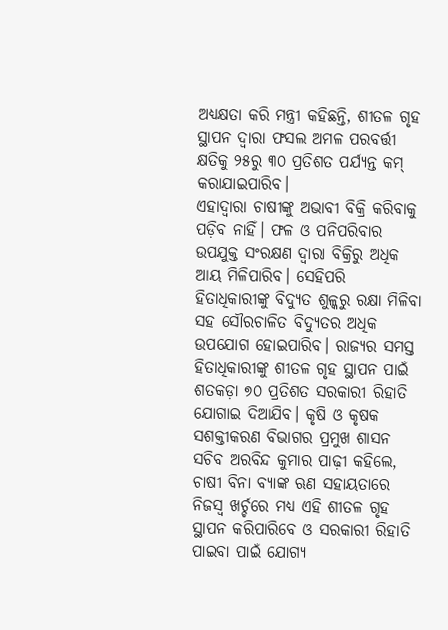ଅଧ୍ୟକ୍ଷତା କରି ମନ୍ତ୍ରୀ କହିଛନ୍ତି, ଶୀତଳ ଗୃହ ସ୍ଥାପନ ଦ୍ୱାରା ଫସଲ ଅମଳ ପରବର୍ତ୍ତୀ କ୍ଷତିକୁ ୨୫ରୁ ୩୦ ପ୍ରତିଶତ ପର୍ଯ୍ୟନ୍ତ କମ୍ କରାଯାଇପାରିବ।
ଏହାଦ୍ୱାରା ଚାଷୀଙ୍କୁ ଅଭାବୀ ବିକ୍ରି କରିବାକୁ ପଡ଼ିବ ନାହିଁ। ଫଳ ଓ ପନିପରିବାର ଉପଯୁକ୍ତ ସଂରକ୍ଷଣ ଦ୍ୱାରା ବିକ୍ରିରୁ ଅଧିକ ଆୟ ମିଳିପାରିବ। ସେହିପରି ହିତାଧିକାରୀଙ୍କୁ ବିଦ୍ୟୁତ ଶୁଳ୍କରୁ ରକ୍ଷା ମିଳିବା ସହ ସୌରଚାଳିତ ବିଦ୍ୟୁତର ଅଧିକ ଉପଯୋଗ ହୋଇପାରିବ। ରାଜ୍ୟର ସମସ୍ତ ହିତାଧିକାରୀଙ୍କୁ ଶୀତଳ ଗୃହ ସ୍ଥାପନ ପାଇଁ ଶତକଡ଼ା ୭୦ ପ୍ରତିଶତ ସରକାରୀ ରିହାତି ଯୋଗାଇ ଦିଆଯିବ। କୃଷି ଓ କୃଷକ ସଶକ୍ତୀକରଣ ବିଭାଗର ପ୍ରମୁଖ ଶାସନ ସଚିବ ଅରବିନ୍ଦ କୁମାର ପାଢ଼ୀ କହିଲେ, ଚାଷୀ ବିନା ବ୍ୟାଙ୍କ ଋଣ ସହାୟତାରେ ନିଜସ୍ବ ଖର୍ଚ୍ଚରେ ମଧ୍ୟ ଏହି ଶୀତଳ ଗୃହ ସ୍ଥାପନ କରିପାରିବେ ଓ ସରକାରୀ ରିହାତି ପାଇବା ପାଇଁ ଯୋଗ୍ୟ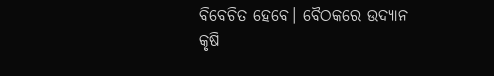ବିବେଚିତ ହେବେ। ବୈଠକରେ ଉଦ୍ୟାନ କୃଷି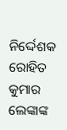ନିର୍ଦ୍ଦେଶକ ରୋହିତ କୁମାର ଲେଙ୍କାଙ୍କ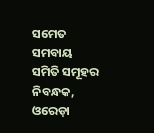ସମେତ ସମବାୟ ସମିତି ସମୂହର ନିବନ୍ଧକ, ଓରେଡ଼ା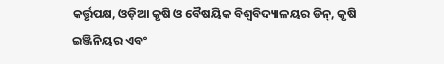କର୍ତ୍ତୃପକ୍ଷ, ଓଡ଼ିଆ କୃଷି ଓ ବୈଷୟିକ ବିଶ୍ୱବିଦ୍ୟାଳୟର ଡିନ୍, କୃଷି ଇଞ୍ଜିନିୟର ଏବଂ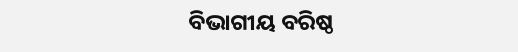ବିଭାଗୀୟ ବରିଷ୍ଠ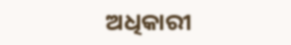ଅଧିକାରୀ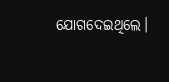ଯୋଗଦେଇଥିଲେ।